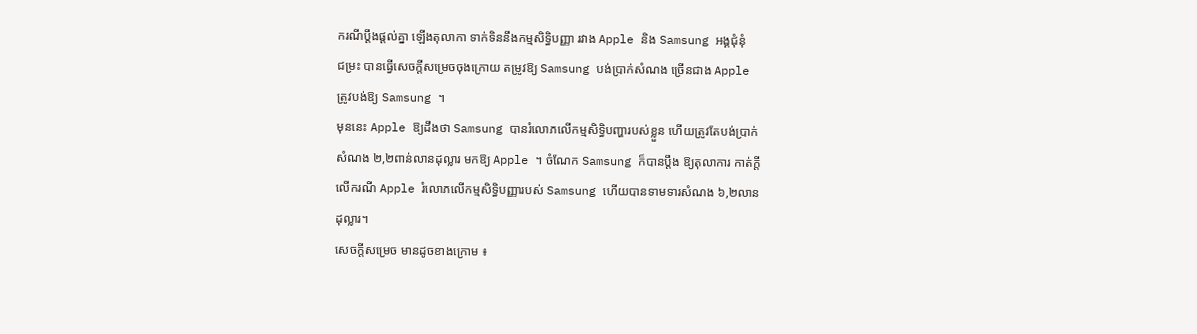ករណីប្ដឹងផ្ដល់គ្នា ឡើងតុលាកា ទាក់ទិននឹងកម្មសិទ្ធិបញ្ញា រវាង Apple និង Samsung អង្គជុំនុំ
ជម្រះ បានធ្វើសេចក្ដីសម្រេចចុងក្រោយ តម្រូវឱ្យ Samsung បង់ប្រាក់សំណង ច្រើនជាង Apple
ត្រូវបង់ឱ្យ Samsung ។
មុននេះ Apple ឱ្យដឹងថា Samsung បានរំលោភលើកម្មសិទ្ធិបញ្ហារបស់ខ្លួន ហើយត្រូវតែបង់ប្រាក់
សំណង ២,២ពាន់លានដុល្លារ មកឱ្យ Apple ។ ចំណែក Samsung ក៏បានប្ដឹង ឱ្យតុលាការ កាត់ក្ដី
លើករណី Apple រំលោភលើកម្មសិទ្ធិបញ្ញារបស់ Samsung ហើយបានទាមទារសំណង ៦,២លាន
ដុល្លារ។
សេចក្ដីសម្រេច មានដូចខាងក្រោម ៖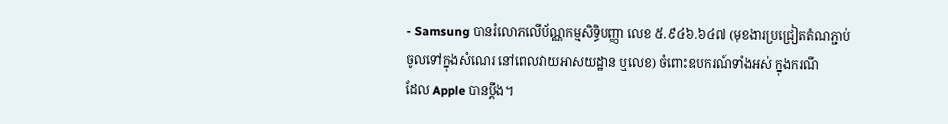- Samsung បានរំលោភលើប័ណ្ណកម្មសិទ្ធិបញ្ញា លេខ ៥.៩៤៦.៦៤៧ (មុខងារប្រជ្រៀតតំណភ្ជាប់
ចូលទៅក្នុងសំណេរ នៅពេលវាយអាសយដ្ឋាន ឬលេខ) ចំពោះឧបករណ៍ទាំងអស់ ក្នុងករណី
ដែល Apple បានប្ដឹង។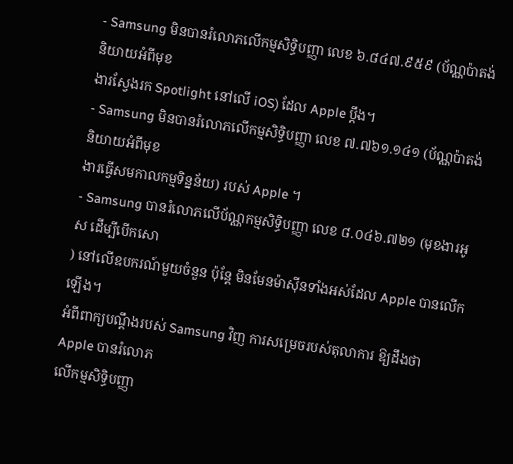- Samsung មិនបានរំលោភលើកម្មសិទ្ធិបញ្ញា លេខ ៦.៨៤៧.៩៥៩ (ប័ណ្ណប៉ាតង់ និយាយអំពីមុខ
ងារស្វែងរក Spotlight នៅលើ iOS) ដែល Apple ប្ដឹង។
- Samsung មិនបានរំលោភលើកម្មសិទ្ធិបញ្ញា លេខ ៧.៧៦១.១៤១ (ប័ណ្ណប៉ាតង់ និយាយអំពីមុខ
ងារធ្វើសមកាលកម្មទិន្នន័យ) របស់ Apple ។
- Samsung បានរំលោភលើប័ណ្ណកម្មសិទ្ធិបញ្ញា លេខ ៨.០៤៦.៧២១ (មុខងារអូស ដើម្បីបើកសោ
) នៅលើឧបករណ៍មួយចំនួន ប៉ុន្ដែ មិនមែនម៉ាស៊ីនទាំងអស់ដែល Apple បានលើកឡើង។
អំពីពាក្យបណ្ដឹងរបស់ Samsung វិញ ការសម្រេចរបស់តុលាការ ឱ្យដឹងថា Apple បានរំលោភ
លើកម្មសិទ្ធិបញ្ញា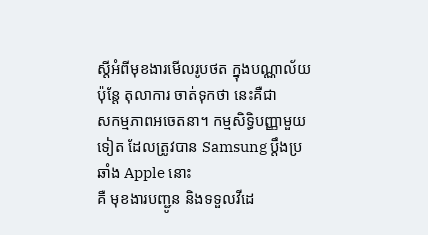ស្ដីអំពីមុខងារមើលរូបថត ក្នុងបណ្ណាល័យ ប៉ុន្ដែ តុលាការ ចាត់ទុកថា នេះគឺជា
សកម្មភាពអចេតនា។ កម្មសិទ្ធិបញ្ញាមួយទៀត ដែលត្រូវបាន Samsung ប្ដឹងប្រឆាំង Apple នោះ
គឺ មុខងារបញ្ជូន និងទទួលវីដេ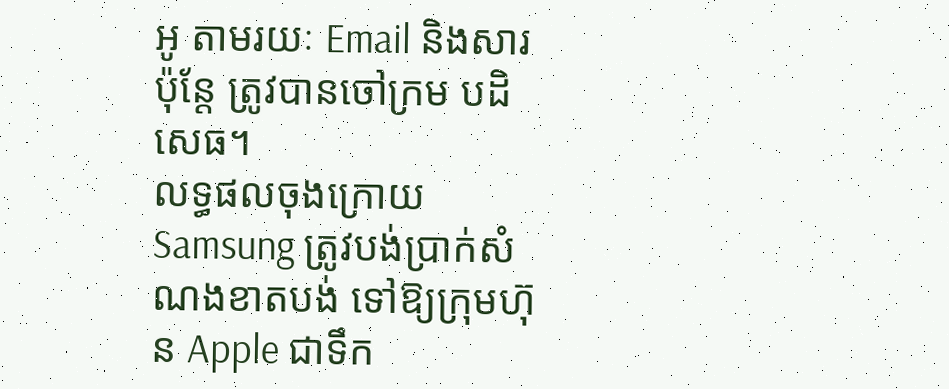អូ តាមរយៈ Email និងសារ ប៉ុន្ដែ ត្រូវបានចៅក្រម បដិសេធ។
លទ្ធផលចុងក្រោយ Samsung ត្រូវបង់ប្រាក់សំណងខាតបង់ ទៅឱ្យក្រុមហ៊ុន Apple ជាទឹក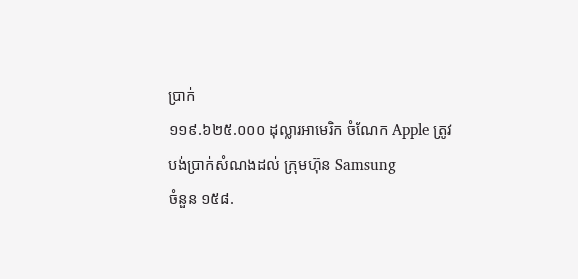ប្រាក់
១១៩.៦២៥.០០០ ដុល្លារអាមេរិក ចំណែក Apple ត្រូវបង់ប្រាក់សំណងដល់ ក្រុមហ៊ុន Samsung
ចំនួន ១៥៨.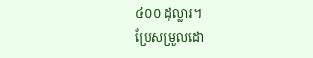៤០០ ដុល្លារ។
ប្រែសម្រួលដោ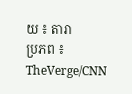យ ៖ តារា
ប្រភព ៖ TheVerge/CNN